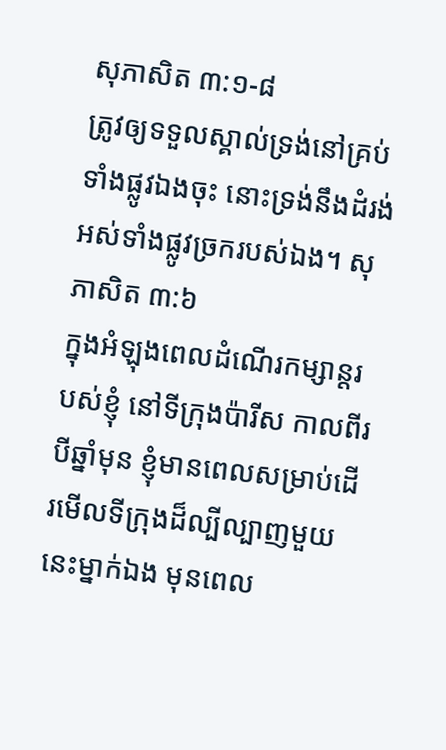សុភាសិត ៣:១-៨
ត្រូវឲ្យទទួលស្គាល់ទ្រង់នៅគ្រប់ទាំងផ្លូវឯងចុះ នោះទ្រង់នឹងដំរង់អស់ទាំងផ្លូវច្រករបស់ឯង។ សុភាសិត ៣:៦
ក្នុងអំឡុងពេលដំណើរកម្សាន្តរបស់ខ្ញុំ នៅទីក្រុងប៉ារីស កាលពីរបីឆ្នាំមុន ខ្ញុំមានពេលសម្រាប់ដើរមើលទីក្រុងដ៏ល្បីល្បាញមួយនេះម្នាក់ឯង មុនពេល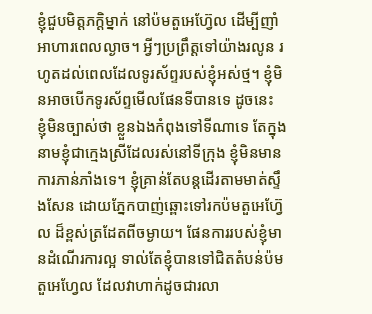ខ្ញុំជួបមិត្តភក្តិម្នាក់ នៅប៉មតួអេហ្វ៊ែល ដើម្បីញាំអាហារពេលល្ងាច។ អ្វីៗប្រព្រឹត្តទៅយ៉ាងរលូន រហូតដល់ពេលដែលទូរស័ព្ទរបស់ខ្ញុំអស់ថ្ម។ ខ្ញុំមិនអាចបើកទូរស័ព្ទមើលផែនទីបានទេ ដូចនេះ ខ្ញុំមិនច្បាស់ថា ខ្លួនឯងកំពុងទៅទីណាទេ តែក្នុងនាមខ្ញុំជាក្មេងស្រីដែលរស់នៅទីក្រុង ខ្ញុំមិនមានការភាន់ភាំងទេ។ ខ្ញុំគ្រាន់តែបន្តដើរតាមមាត់ស្ទឹងសែន ដោយភ្នែកបាញ់ឆ្ពោះទៅរកប៉មតួអេហ្វ៊ែល ដ៏ខ្ពស់ត្រដែតពីចម្ងាយ។ ផែនការរបស់ខ្ញុំមានដំណើរការល្អ ទាល់តែខ្ញុំបានទៅជិតតំបន់ប៉មតួអេហ្វែល ដែលវាហាក់ដូចជារលា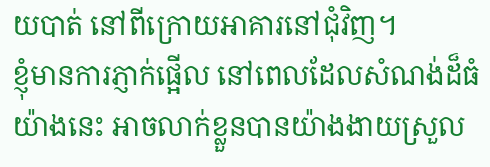យបាត់ នៅពីក្រោយអាគារនៅជុំវិញ។
ខ្ញុំមានការភ្ញាក់ផ្អើល នៅពេលដែលសំណង់ដ៏ធំយ៉ាងនេះ អាចលាក់ខ្លួនបានយ៉ាងងាយស្រួល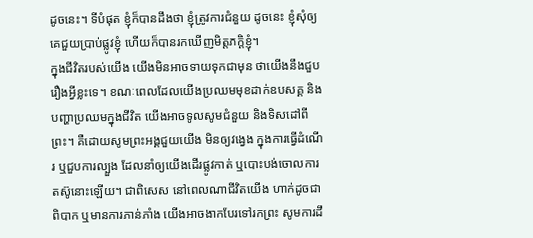ដូចនេះ។ ទីបំផុត ខ្ញុំក៏បានដឹងថា ខ្ញុំត្រូវការជំនួយ ដូចនេះ ខ្ញុំសុំឲ្យគេជួយប្រាប់ផ្លូវខ្ញុំ ហើយក៏បានរកឃើញមិត្តភក្តិខ្ញុំ។
ក្នុងជីវិតរបស់យើង យើងមិនអាចទាយទុកជាមុន ថាយើងនឹងជួបរឿងអ្វីខ្លះទេ។ ខណៈពេលដែលយើងប្រឈមមុខដាក់ឧបសគ្គ និងបញ្ហាប្រឈមក្នុងជីវិត យើងអាចទូលសូមជំនួយ និងទិសដៅពីព្រះ។ គឺដោយសូមព្រះអង្គជួយយើង មិនឲ្យវង្វេង ក្នុងការធ្វើដំណើរ ឬជួបការល្បួង ដែលនាំឲ្យយើងដើរផ្លូវកាត់ ឬបោះបង់ចោលការតស៊ូនោះឡើយ។ ជាពិសេស នៅពេលណាជីវិតយើង ហាក់ដូចជាពិបាក ឬមានការភាន់ភាំង យើងអាចងាកបែរទៅរកព្រះ សូមការដឹ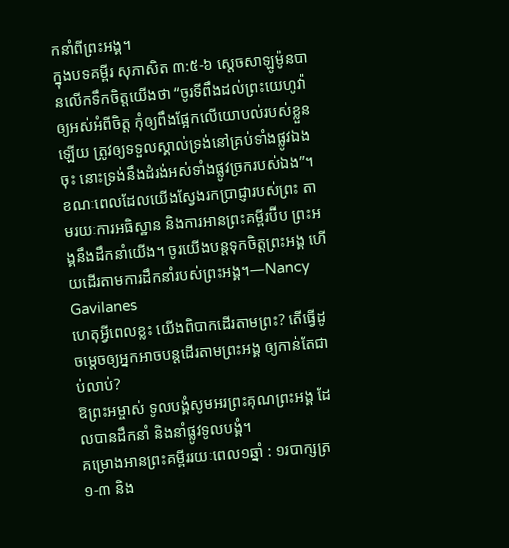កនាំពីព្រះអង្គ។
ក្នុងបទគម្ពីរ សុភាសិត ៣:៥-៦ ស្តេចសាឡូម៉ូនបានលើកទឹកចិត្តយើងថា “ចូរទីពឹងដល់ព្រះយេហូវ៉ាឲ្យអស់អំពីចិត្ត កុំឲ្យពឹងផ្អែកលើយោបល់របស់ខ្លួនឡើយ ត្រូវឲ្យទទួលស្គាល់ទ្រង់នៅគ្រប់ទាំងផ្លូវឯងចុះ នោះទ្រង់នឹងដំរង់អស់ទាំងផ្លូវច្រករបស់ឯង”។
ខណៈពេលដែលយើងស្វែងរកប្រាជ្ញារបស់ព្រះ តាមរយៈការអធិស្ឋាន និងការអានព្រះគម្ពីរប៊ីប ព្រះអង្គនឹងដឹកនាំយើង។ ចូរយើងបន្តទុកចិត្តព្រះអង្គ ហើយដើរតាមការដឹកនាំរបស់ព្រះអង្គ។—Nancy Gavilanes
ហេតុអ្វីពេលខ្លះ យើងពិបាកដើរតាមព្រះ? តើធ្វើដូចម្តេចឲ្យអ្នកអាចបន្តដើរតាមព្រះអង្គ ឲ្យកាន់តែជាប់លាប់?
ឱព្រះអម្ចាស់ ទូលបង្គំសូមអរព្រះគុណព្រះអង្គ ដែលបានដឹកនាំ និងនាំផ្លូវទូលបង្គំ។
គម្រោងអានព្រះគម្ពីររយៈពេល១ឆ្នាំ : ១របាក្សត្រ ១-៣ និង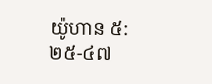យ៉ូហាន ៥:២៥-៤៧